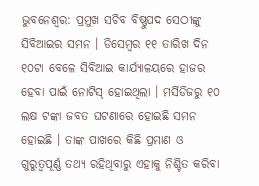ଭୁବନେଶ୍ବର: ପ୍ରମୁଖ ସଚିବ ବିଷ୍ଣୁପଦ ସେଠୀଙ୍କୁ ସିବିଆଇର ସମନ । ଡିସେମ୍ବର ୧୧ ତାରିଖ ଦିନ ୧୦ଟା ବେଳେ ସିବିଆଇ କାର୍ଯ୍ୟାଳୟରେ ହାଜର ହେବା ପାଇଁ ନୋଟିସ୍ ହୋଇଥିଲା । ମର୍ସିଡିଜରୁ ୧୦ ଲକ୍ଷ ଟଙ୍କା ଜବତ ଘଟଣାରେ ହୋଇଛି ସମନ ହୋଇଛି । ତାଙ୍କ ପାଖରେ କିଛି ପ୍ରମାଣ ଓ ଗୁରୁତ୍ବପୂର୍ଣ୍ଣ ତଥ୍ୟ ରହିଥିବାରୁ ଏହାକୁ ନିଶ୍ଚିତ କରିବା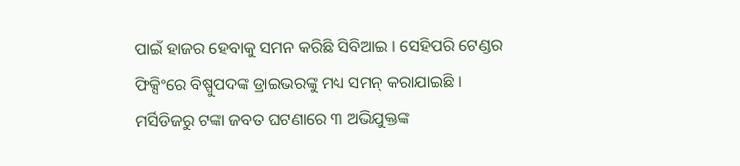ପାଇଁ ହାଜର ହେବାକୁ ସମନ କରିଛି ସିବିଆଇ । ସେହିପରି ଟେଣ୍ଡର ଫିକ୍ସିଂରେ ବିଷ୍ପୁପଦଙ୍କ ଡ୍ରାଇଭରଙ୍କୁ ମଧ୍ୟ ସମନ୍ କରାଯାଇଛି ।
ମର୍ସିଡିଜରୁ ଟଙ୍କା ଜବତ ଘଟଣାରେ ୩ ଅଭିଯୁକ୍ତଙ୍କ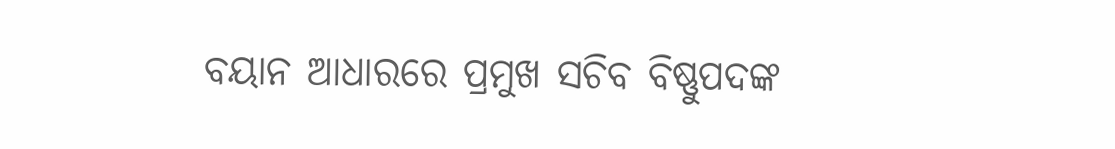ବୟାନ ଆଧାରରେ ପ୍ରମୁଖ ସଚିବ ବିଷ୍ଣୁପଦଙ୍କ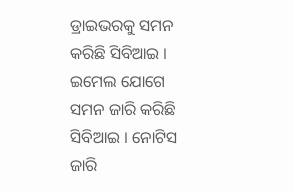ଡ୍ରାଇଭରକୁ ସମନ କରିଛି ସିବିଆଇ । ଇମେଲ ଯୋଗେ ସମନ ଜାରି କରିଛି ସିବିଆଇ । ନୋଟିସ ଜାରି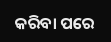କରିବା ପରେ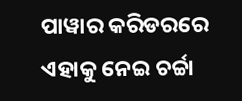ପାୱାର କରିଡରରେ ଏହାକୁ ନେଇ ଚର୍ଚ୍ଚା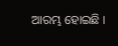ଆରମ୍ଭ ହୋଇଛି ।